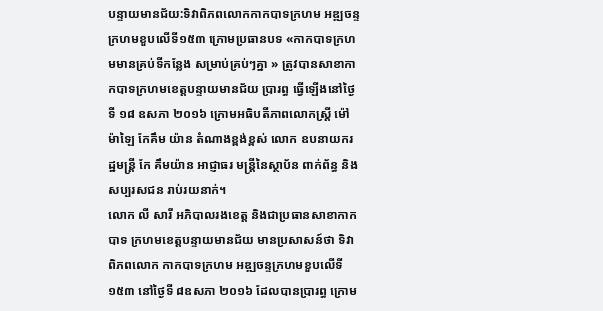បន្ទាយមានជ័យ:ទិវាពិភពលោកកាកបាទក្រហម អឌ្ឍចន្ទក្រហមខួបលើទី១៥៣ ក្រោមប្រធានបទ «កាកបាទក្រហមមានគ្រប់ទីកន្លែង សម្រាប់គ្រប់ៗគ្នា » ត្រូវបានសាខាកាកបាទក្រហមខេត្តបន្ទាយមានជ័យ ប្រារព្ធ ធ្វើឡើងនៅថ្ងៃទី ១៨ ឧសភា ២០១៦ ក្រោមអធិបតីភាពលោកស្រ្តី ម៉ៅ ម៉ាឡៃ កែគឹម យ៉ាន តំណាងខ្ពង់ខ្ពស់ លោក ឧបនាយករដ្ឋមន្រ្តី កែ គឹមយ៉ាន អាជ្ញាធរ មន្រ្តីនៃស្ថាប័ន ពាក់ព័ន្ធ និងសប្បរសជន រាប់រយនាក់។
លោក លី សារី អភិបាលរងខេត្ត និងជាប្រធានសាខាកាកបាទ ក្រហមខេត្តបន្ទាយមានជ័យ មានប្រសាសន៍ថា ទិវាពិភពលោក កាកបាទក្រហម អឌ្ឍចន្ទក្រហមខួបលើទី១៥៣ នៅថ្ងៃទី ៨ឧសភា ២០១៦ ដែលបានប្រារព្ធ ក្រោម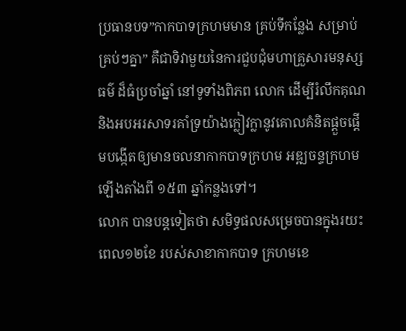ប្រធានបទ”កាកបាទក្រហមមាន គ្រប់ទីកន្លែង សម្រាប់គ្រប់ៗគ្នា” គឺជាទិវាមួយនៃការជួបជុំមហាគ្រួសារមនុស្សធម៌ ដ៏ធំប្រចាំឆ្នាំ នៅទូទាំងពិភព លោក ដើម្បីរំលឹកគុណ និងអបអរសាទរគាំទ្រយ៉ាងក្លៀវក្លានូវគោលគំនិតផ្តួចផ្តើមបង្កើតឲ្យមានចលនាកាកបាទក្រហម អឌ្ឍចន្ទក្រហម ឡើងតាំងពី ១៥៣ ឆ្នាំកន្លងទៅ។
លោក បានបន្តទៀតថា សមិទ្ធផលសម្រេចបានក្នុងរយះពេល១២ខែ របស់សាខាកាកបាទ ក្រហមខេ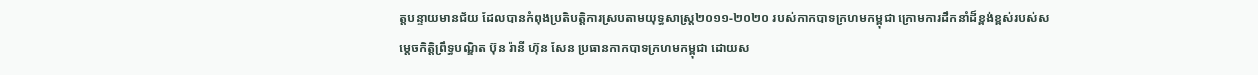ត្តបន្ទាយមានជ័យ ដែលបានកំពុងប្រតិបត្តិការស្របតាមយុទ្ធសាស្រ្ត២០១១-២០២០ របស់កាកបាទក្រហមកម្ពុជា ក្រោមការដឹកនាំដ៏ខ្ពង់ខ្ពស់របស់សម្តេចកិតិ្តព្រឹទ្ធបណ្ឌិត ប៊ុន រ៉ានី ហ៊ុន សែន ប្រធានកាកបាទក្រហមកម្ពុជា ដោយស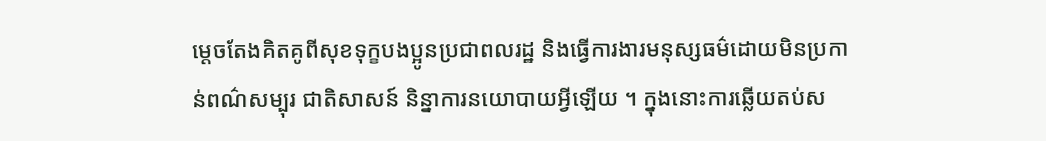ម្តេចតែងគិតគូពីសុខទុក្ខបងប្អូនប្រជាពលរដ្ឋ និងធ្វើការងារមនុស្សធម៌ដោយមិនប្រកាន់ពណ៌សម្បុរ ជាតិសាសន៍ និន្នាការនយោបាយអ្វីឡើយ ។ ក្នុងនោះការឆ្លើយតប់ស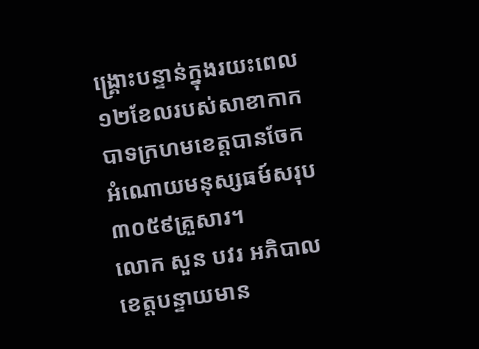ង្គ្រោះបន្ទាន់ក្នុងរយះពេល១២ខែលរបស់សាខាកាកបាទក្រហមខេត្តបានចែកអំណោយមនុស្សធម៍សរុប៣០៥៩គ្រួសារ។
លោក សួន បវរ អភិបាលខេត្តបន្ទាយមាន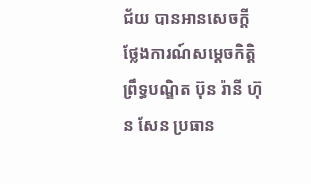ជ័យ បានអានសេចក្តីថ្លែងការណ៍សម្តេចកិតិ្តព្រឹទ្ធបណ្ឌិត ប៊ុន រ៉ានី ហ៊ុន សែន ប្រធាន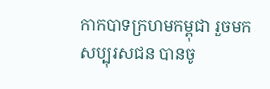កាកបាទក្រហមកម្ពុជា រួចមក សប្បុរសជន បានចូ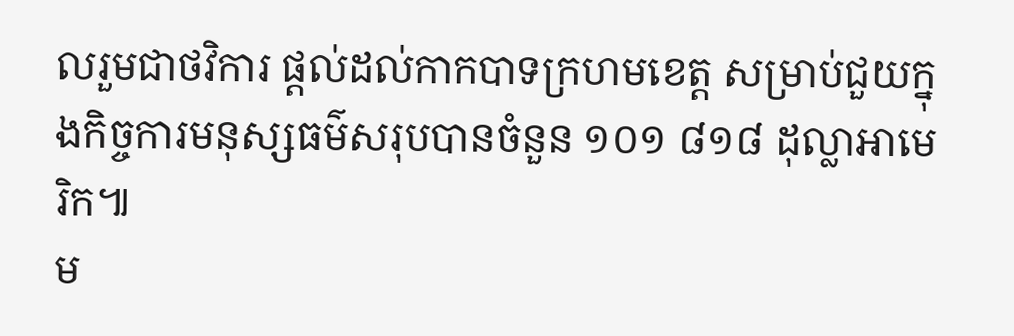លរួមជាថវិការ ផ្តល់ដល់កាកបាទក្រហមខេត្ត សម្រាប់ជួយក្នុងកិច្ចការមនុស្សធម៌សរុបបានចំនួន ១០១ ៨១៨ ដុល្លាអាមេរិក៕
ម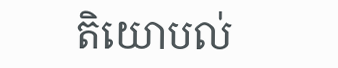តិយោបល់